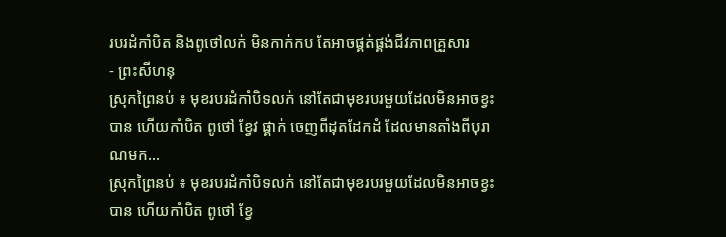របរដំកាំបិត និងពូថៅលក់ មិនកាក់កប តែអាចផ្គត់ផ្គង់ជីវភាពគ្រួសារ
- ព្រះសីហនុ
ស្រុកព្រៃនប់ ៖ មុខរបរដំកាំបិទលក់ នៅតែជាមុខរបរមួយដែលមិនអាចខ្វះបាន ហើយកាំបិត ពូថៅ ខ្វែវ ផ្គាក់ ចេញពីដុតដែកដំ ដែលមានតាំងពីបុរាណមក…
ស្រុកព្រៃនប់ ៖ មុខរបរដំកាំបិទលក់ នៅតែជាមុខរបរមួយដែលមិនអាចខ្វះបាន ហើយកាំបិត ពូថៅ ខ្វែ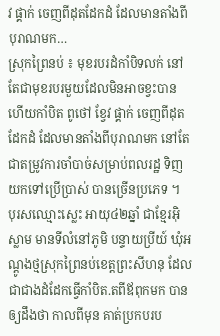វ ផ្គាក់ ចេញពីដុតដែកដំ ដែលមានតាំងពីបុរាណមក…
ស្រុកព្រៃនប់ ៖ មុខរបរដំកាំបិទលក់ នៅតែជាមុខរបរមួយដែលមិនអាចខ្វះបាន ហើយកាំបិត ពូថៅ ខ្វែវ ផ្គាក់ ចេញពីដុតដែកដំ ដែលមានតាំងពីបុរាណមក នៅតែជាតម្រូវការចាំបាច់សម្រាប់ពលរដ្ឋ ទិញយកទៅប្រើប្រាស់ បានច្រើនប្រភេទ ។
បុរសឈ្មោះស្លេះ អាយុ៤២ឆ្នាំ ជាខ្មែរអ៊ិស្លាម មានទីលំនៅភូមិ បន្ទាយប្រីយ៍ ឃុំអណ្ដូងថ្មស្រុកព្រៃនប់ខេត្តព្រះសីហនុ ដែលជាជាងដំដែកធ្វើកាំបិត.តពីឪពុកមក បានឲ្យដឹងថា កាលពីមុន គាត់ប្រកបរប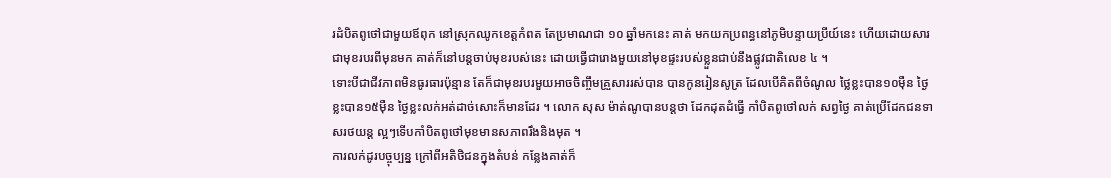រដំបិតពូថៅជាមួយឪពុក នៅស្រុកឈូកខេត្តកំពត តែប្រមាណជា ១០ ឆ្នាំមកនេះ គាត់ មកយកប្រពន្ធនៅភូមិបន្ទាយប្រីយ៍នេះ ហើយដោយសារជាមុខរបរពីមុនមក គាត់ក៏នៅបន្តចាប់មុខរបស់នេះ ដោយធ្វើជារោងមួយនៅមុខផ្ទះរបស់ខ្លួនជាប់នឹងផ្លូវជាតិលេខ ៤ ។
ទោះបីជាជីវភាពមិនធូរធារប៉ុន្មាន តែក៏ជាមុខរបរមួយអាចចិញ្ចឹមគ្រួសាររស់បាន បានកូនរៀនសូត្រ ដែលបើគិតពីចំណូល ថ្លៃខ្លះបាន១០ម៉ឺន ថ្ងៃខ្លះបាន១៥ម៉ឺន ថ្ងៃខ្លះលក់អត់ដាច់សោះក៏មានដែរ ។ លោក សុស ម៉ាត់ណូបានបន្តថា ដែកដុតដំធ្វើ កាំបិតពូថៅលក់ សព្វថ្ងៃ គាត់ប្រើដែកជនទាសរថយន្ត ល្អៗទើបកាំបិតពូថៅមុខមានសភាពរឹងនិងមុត ។
ការលក់ដូរបច្ចុប្បន្ន ក្រៅពីអតិថិជនក្នុងតំបន់ កន្លែងគាត់ក៏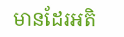មានដែរអតិ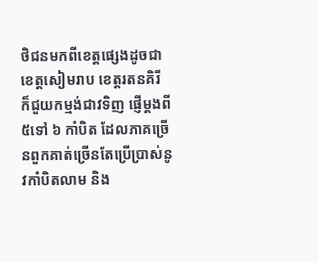ថិជនមកពីខេត្តផ្សេងដូចជាខេត្តសៀមរាប ខេត្តរតនគិរី ក៏ជួយកម្មង់ជាវទិញ ផ្ញើម្ដងពី ៥ទៅ ៦ កាំបិត ដែលភាគច្រើនពួកគាត់ច្រើនតែប្រើប្រាស់នូវកាំបិតលាម និង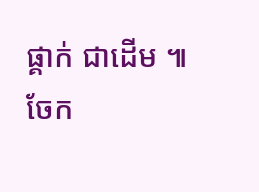ផ្គាក់ ជាដើម ៕
ចែក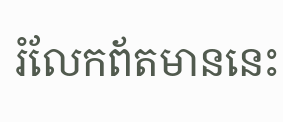រំលែកព័តមាននេះ